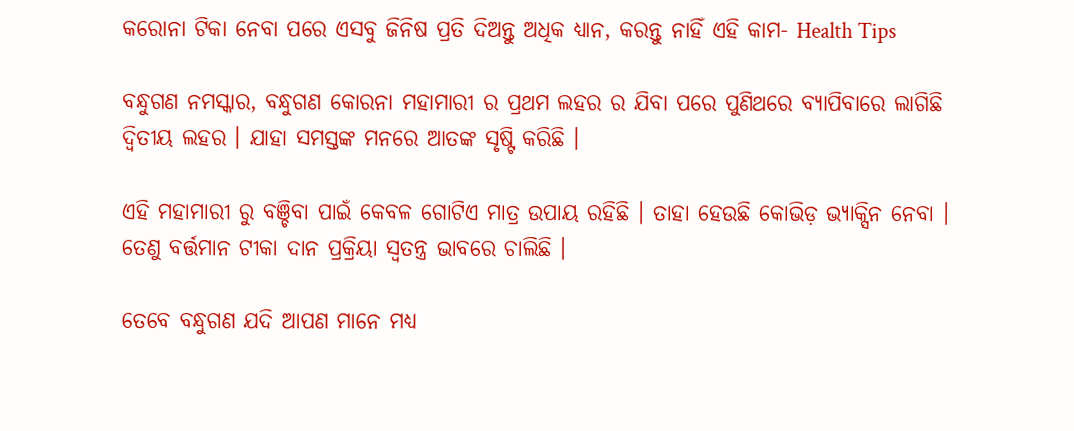କରୋନା ଟିକା ନେବା ପରେ ଏସବୁ ଜିନିଷ ପ୍ରତି ଦିଅନ୍ତୁ ଅଧିକ ଧ୍ୟାନ, କରନ୍ତୁ ନାହିଁ ଏହି କାମ- Health Tips

ବନ୍ଧୁଗଣ ନମସ୍କାର, ବନ୍ଧୁଗଣ କୋରନା ମହାମାରୀ ର ପ୍ରଥମ ଲହର ର ଯିବା ପରେ ପୁଣିଥରେ ବ୍ୟାପିବାରେ ଲାଗିଛି ଦ୍ଵିତୀୟ ଲହର । ଯାହା ସମସ୍ତଙ୍କ ମନରେ ଆତଙ୍କ ସୃଷ୍ଟି କରିଛି ।

ଏହି ମହାମାରୀ ରୁ ବଞ୍ଚିବା ପାଇଁ କେବଳ ଗୋଟିଏ ମାତ୍ର ଉପାୟ ରହିଛି । ତାହା ହେଉଛି କୋଭିଡ଼ ଭ୍ୟାକ୍ସିନ ନେବା । ତେଣୁ ବର୍ତ୍ତମାନ ଟୀକା ଦାନ ପ୍ରକ୍ରିୟା ସ୍ୱତନ୍ତ୍ର ଭାବରେ ଚାଲିଛି ।

ତେବେ ବନ୍ଧୁଗଣ ଯଦି ଆପଣ ମାନେ ମଧ୍ୟ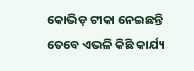କୋଭିଡ଼ ଟୀକା ନେଇଛନ୍ତି ତେବେ ଏଭଳି କିଛି କାର୍ଯ୍ୟ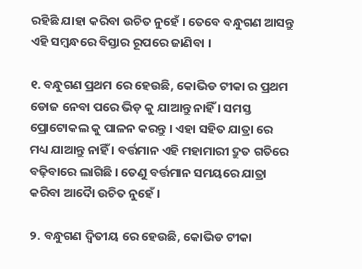ରହିଛି ଯାହା କରିବା ଉଚିତ ନୁହେଁ । ତେବେ ବନ୍ଧୁଗଣ ଆସନ୍ତୁ ଏହି ସମ୍ବନ୍ଧରେ ବିସ୍ତାର ରୂପରେ ଜାଣିବା ।

୧. ବନ୍ଧୁଗଣ ପ୍ରଥମ ରେ ହେଉଛି, କୋଭିଡ ଟୀକା ର ପ୍ରଥମ ଡୋଜ ନେବା ପରେ ଭିଡ଼ କୁ ଯାଆନ୍ତୁ ନାହିଁ । ସମସ୍ତ ପ୍ରୋଟୋକଲ କୁ ପାଳନ କରନ୍ତୁ । ଏହା ସହିତ ଯାତ୍ରା ରେ ମଧ୍ୟ ଯାଆନ୍ତୁ ନାହିଁ । ବର୍ତ୍ତମାନ ଏହି ମହାମାରୀ ଦ୍ରୁତ ଗତିରେ ବଢ଼ିବାରେ ଲାଗିଛି । ତେଣୁ ବର୍ତ୍ତମାନ ସମୟରେ ଯାତ୍ରା କରିବା ଆଦୋୖ ଉଚିତ ନୁହେଁ ।

୨. ବନ୍ଧୁଗଣ ଦ୍ୱିତୀୟ ରେ ହେଉଛି, କୋଭିଡ ଟୀକା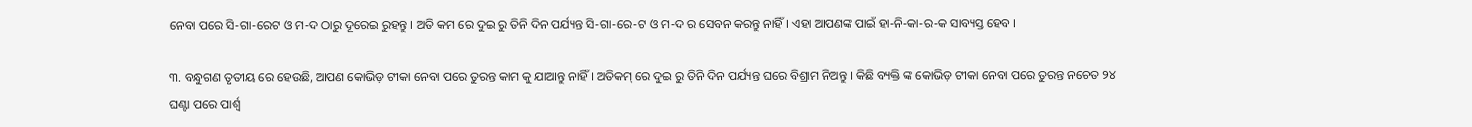ନେବା ପରେ ସି-ଗା-ରେଟ ଓ ମ-ଦ ଠାରୁ ଦୂରେଇ ରୁହନ୍ତୁ । ଅତି କମ ରେ ଦୁଇ ରୁ ତିନି ଦିନ ପର୍ଯ୍ୟନ୍ତ ସି-ଗା-ରେ-ଟ ଓ ମ-ଦ ର ସେବନ କରନ୍ତୁ ନାହିଁ । ଏହା ଆପଣଙ୍କ ପାଇଁ ହା-ନି-କା-ର-କ ସାବ୍ୟସ୍ତ ହେବ ।

୩. ବନ୍ଧୁଗଣ ତୃତୀୟ ରେ ହେଉଛି, ଆପଣ କୋଭିଡ଼ ଟୀକା ନେବା ପରେ ତୁରନ୍ତ କାମ କୁ ଯାଆନ୍ତୁ ନାହିଁ । ଅତିକମ୍ ରେ ଦୁଇ ରୁ ତିନି ଦିନ ପର୍ଯ୍ୟନ୍ତ ଘରେ ବିଶ୍ରାମ ନିଅନ୍ତୁ । କିଛି ବ୍ୟକ୍ତି ଙ୍କ କୋଭିଡ଼ ଟୀକା ନେବା ପରେ ତୁରନ୍ତ ନଚେତ ୨୪ ଘଣ୍ଟା ପରେ ପାର୍ଶ୍ଵ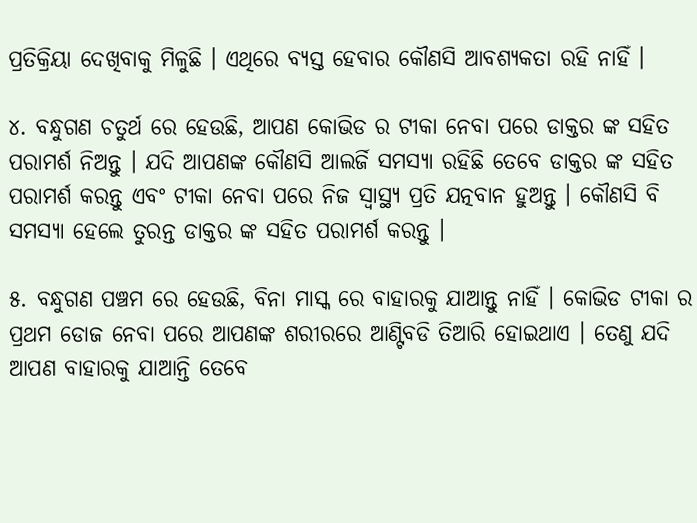ପ୍ରତିକ୍ରିୟା ଦେଖିବାକୁ ମିଳୁଛି । ଏଥିରେ ବ୍ୟସ୍ତ ହେବାର କୌଣସି ଆବଶ୍ୟକତା ରହି ନାହିଁ ।

୪. ବନ୍ଧୁଗଣ ଚତୁର୍ଥ ରେ ହେଉଛି, ଆପଣ କୋଭିଡ ର ଟୀକା ନେବା ପରେ ଡାକ୍ତର ଙ୍କ ସହିତ ପରାମର୍ଶ ନିଅନ୍ତୁ । ଯଦି ଆପଣଙ୍କ କୌଣସି ଆଲର୍ଜି ସମସ୍ୟା ରହିଛି ତେବେ ଡାକ୍ତର ଙ୍କ ସହିତ ପରାମର୍ଶ କରନ୍ତୁ ଏବଂ ଟୀକା ନେବା ପରେ ନିଜ ସ୍ୱାସ୍ଥ୍ୟ ପ୍ରତି ଯତ୍ନବାନ ହୁଅନ୍ତୁ । କୌଣସି ବି ସମସ୍ୟା ହେଲେ ତୁରନ୍ତ ଡାକ୍ତର ଙ୍କ ସହିତ ପରାମର୍ଶ କରନ୍ତୁ ।

୫. ବନ୍ଧୁଗଣ ପଞ୍ଚମ ରେ ହେଉଛି, ବିନା ମାସ୍କ ରେ ବାହାରକୁ ଯାଆନ୍ତୁ ନାହିଁ । କୋଭିଡ ଟୀକା ର ପ୍ରଥମ ଡୋଜ ନେବା ପରେ ଆପଣଙ୍କ ଶରୀରରେ ଆଣ୍ଟିବଡି ତିଆରି ହୋଇଥାଏ । ତେଣୁ ଯଦି ଆପଣ ବାହାରକୁ ଯାଆନ୍ତି ତେବେ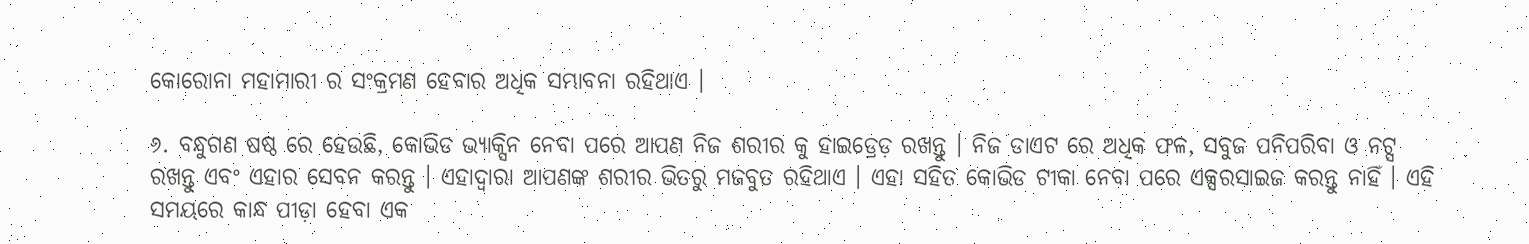କୋରୋନା ମହାମାରୀ ର ସଂକ୍ରମଣ ହେବାର ଅଧିକ ସମ୍ଭାବନା ରହିଥାଏ ।

୬. ବନ୍ଧୁଗଣ ଷଷ୍ଠ ରେ ହେଉଛି, କୋଭିଡ ଭ୍ୟାକ୍ସିନ ନେବା ପରେ ଆପଣ ନିଜ ଶରୀର କୁ ହାଇଡ୍ରେଡ଼ ରଖନ୍ତୁ । ନିଜ ଡାଏଟ ରେ ଅଧିକ ଫଳ, ସବୁଜ ପନିପରିବା ଓ ନଟ୍ସ ରଖନ୍ତୁ ଏବଂ ଏହାର ସେବନ କରନ୍ତୁ । ଏହାଦ୍ବାରା ଆପଣଙ୍କ ଶରୀର ଭିତରୁ ମଜବୁତ ରହିଥାଏ । ଏହା ସହିତ କୋଭିଡ ଟୀକା ନେବା ପରେ ଏକ୍ସରସାଇଜ କରନ୍ତୁ ନାହିଁ । ଏହି ସମୟରେ କାନ୍ଧ ପୀଡ଼ା ହେବା ଏକ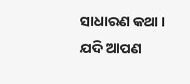ସାଧାରଣ କଥା । ଯଦି ଆପଣ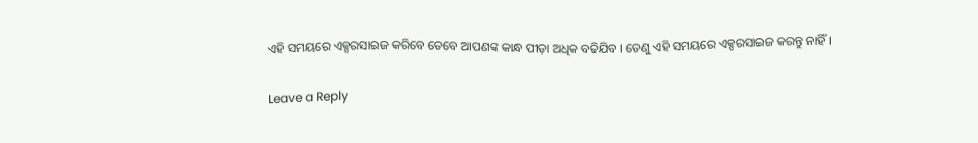ଏହି ସମୟରେ ଏକ୍ସରସାଇଜ କରିବେ ତେବେ ଆପଣଙ୍କ କାନ୍ଧ ପୀଡ଼ା ଅଧିକ ବଢିଯିବ । ତେଣୁ ଏହି ସମୟରେ ଏକ୍ସରସାଇଜ କରନ୍ତୁ ନାହିଁ ।

Leave a Reply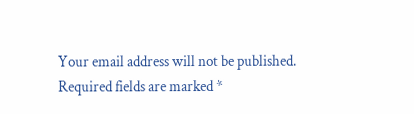Your email address will not be published. Required fields are marked *